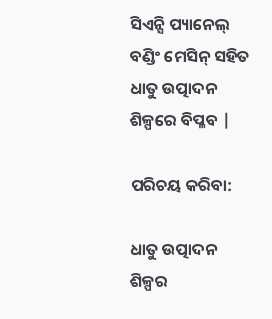ସିଏନ୍ସି ପ୍ୟାନେଲ୍ ବଣ୍ଡିଂ ମେସିନ୍ ସହିତ ଧାତୁ ଉତ୍ପାଦନ ଶିଳ୍ପରେ ବିପ୍ଳବ |

ପରିଚୟ କରିବା:

ଧାତୁ ଉତ୍ପାଦନ ଶିଳ୍ପର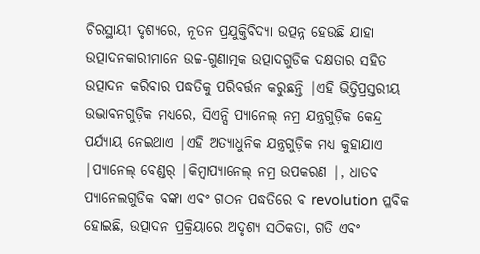ଚିରସ୍ଥାୟୀ ଦୃଶ୍ୟରେ, ନୂତନ ପ୍ରଯୁକ୍ତିବିଦ୍ୟା ଉତ୍ପନ୍ନ ହେଉଛି ଯାହା ଉତ୍ପାଦନକାରୀମାନେ ଉଚ୍ଚ-ଗୁଣାତ୍ମକ ଉତ୍ପାଦଗୁଡିକ ଦକ୍ଷତାର ସହିତ ଉତ୍ପାଦନ କରିବାର ପଦ୍ଧତିକୁ ପରିବର୍ତ୍ତନ କରୁଛନ୍ତି |ଏହି ଭିତ୍ତିପ୍ରସ୍ତରୀୟ ଉଦ୍ଭାବନଗୁଡ଼ିକ ମଧ୍ୟରେ, ସିଏନ୍ସି ପ୍ୟାନେଲ୍ ନମ୍ର ଯନ୍ତ୍ରଗୁଡ଼ିକ କେନ୍ଦ୍ର ପର୍ଯ୍ୟାୟ ନେଇଥାଏ |ଏହି ଅତ୍ୟାଧୁନିକ ଯନ୍ତ୍ରଗୁଡ଼ିକ ମଧ୍ୟ କୁହାଯାଏ |ପ୍ୟାନେଲ୍ ବେଣ୍ଡର୍ |କିମ୍ବାପ୍ୟାନେଲ୍ ନମ୍ର ଉପକରଣ |, ଧାତବ ପ୍ୟାନେଲଗୁଡିକ ବଙ୍କା ଏବଂ ଗଠନ ପଦ୍ଧତିରେ ବ revolution ପ୍ଳବିକ ହୋଇଛି, ଉତ୍ପାଦନ ପ୍ରକ୍ରିୟାରେ ଅଦୃଶ୍ୟ ସଠିକତା, ଗତି ଏବଂ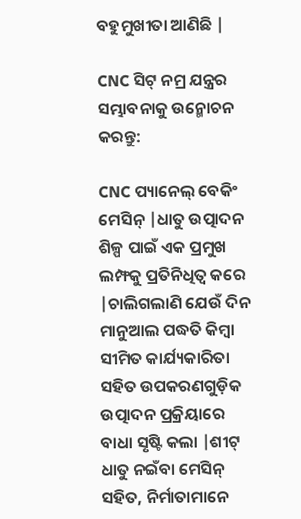ବହୁମୁଖୀତା ଆଣିଛି |

CNC ସିଟ୍ ନମ୍ର ଯନ୍ତ୍ରର ସମ୍ଭାବନାକୁ ଉନ୍ମୋଚନ କରନ୍ତୁ:

CNC ପ୍ୟାନେଲ୍ ବେକିଂ ମେସିନ୍ |ଧାତୁ ଉତ୍ପାଦନ ଶିଳ୍ପ ପାଇଁ ଏକ ପ୍ରମୁଖ ଲମ୍ଫକୁ ପ୍ରତିନିଧିତ୍ୱ କରେ |ଚାଲିଗଲାଣି ଯେଉଁ ଦିନ ମାନୁଆଲ ପଦ୍ଧତି କିମ୍ବା ସୀମିତ କାର୍ଯ୍ୟକାରିତା ସହିତ ଉପକରଣଗୁଡ଼ିକ ଉତ୍ପାଦନ ପ୍ରକ୍ରିୟାରେ ବାଧା ସୃଷ୍ଟି କଲା |ଶୀଟ୍ ଧାତୁ ନଇଁବା ମେସିନ୍ ସହିତ, ନିର୍ମାତାମାନେ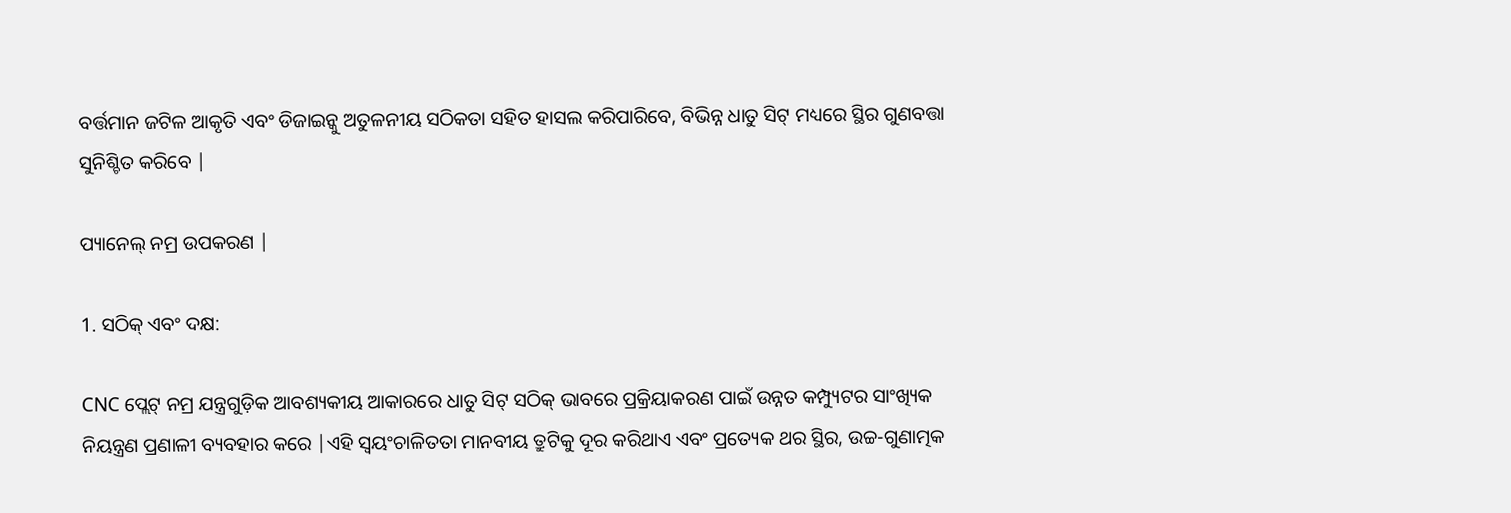ବର୍ତ୍ତମାନ ଜଟିଳ ଆକୃତି ଏବଂ ଡିଜାଇନ୍କୁ ଅତୁଳନୀୟ ସଠିକତା ସହିତ ହାସଲ କରିପାରିବେ, ବିଭିନ୍ନ ଧାତୁ ସିଟ୍ ମଧ୍ୟରେ ସ୍ଥିର ଗୁଣବତ୍ତା ସୁନିଶ୍ଚିତ କରିବେ |

ପ୍ୟାନେଲ୍ ନମ୍ର ଉପକରଣ |

1. ସଠିକ୍ ଏବଂ ଦକ୍ଷ:

CNC ପ୍ଲେଟ୍ ନମ୍ର ଯନ୍ତ୍ରଗୁଡ଼ିକ ଆବଶ୍ୟକୀୟ ଆକାରରେ ଧାତୁ ସିଟ୍ ସଠିକ୍ ଭାବରେ ପ୍ରକ୍ରିୟାକରଣ ପାଇଁ ଉନ୍ନତ କମ୍ପ୍ୟୁଟର ସାଂଖ୍ୟିକ ନିୟନ୍ତ୍ରଣ ପ୍ରଣାଳୀ ବ୍ୟବହାର କରେ |ଏହି ସ୍ୱୟଂଚାଳିତତା ମାନବୀୟ ତ୍ରୁଟିକୁ ଦୂର କରିଥାଏ ଏବଂ ପ୍ରତ୍ୟେକ ଥର ସ୍ଥିର, ଉଚ୍ଚ-ଗୁଣାତ୍ମକ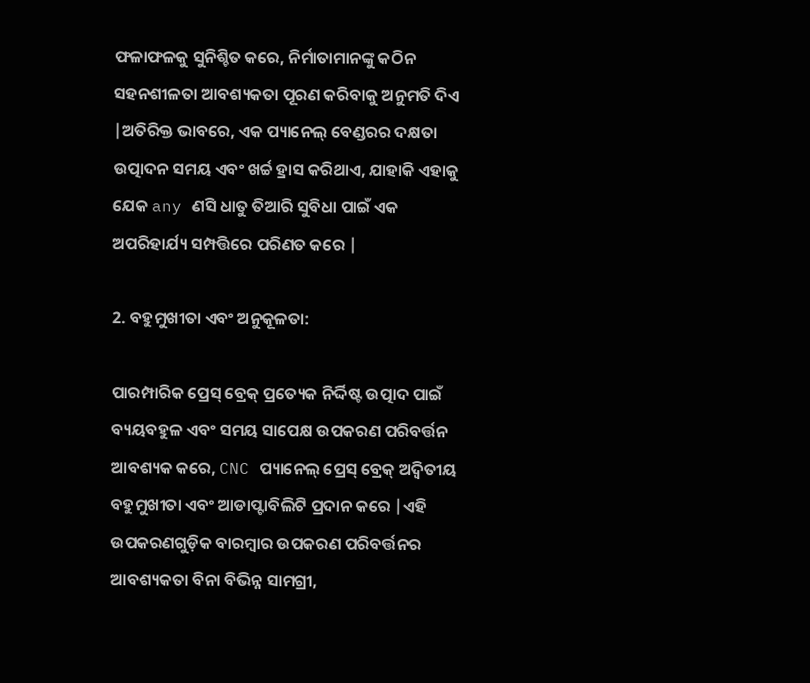ଫଳାଫଳକୁ ସୁନିଶ୍ଚିତ କରେ, ନିର୍ମାତାମାନଙ୍କୁ କଠିନ ସହନଶୀଳତା ଆବଶ୍ୟକତା ପୂରଣ କରିବାକୁ ଅନୁମତି ଦିଏ |ଅତିରିକ୍ତ ଭାବରେ, ଏକ ପ୍ୟାନେଲ୍ ବେଣ୍ଡରର ଦକ୍ଷତା ଉତ୍ପାଦନ ସମୟ ଏବଂ ଖର୍ଚ୍ଚ ହ୍ରାସ କରିଥାଏ, ଯାହାକି ଏହାକୁ ଯେକ any ଣସି ଧାତୁ ତିଆରି ସୁବିଧା ପାଇଁ ଏକ ଅପରିହାର୍ଯ୍ୟ ସମ୍ପତ୍ତିରେ ପରିଣତ କରେ |

2. ବହୁମୁଖୀତା ଏବଂ ଅନୁକୂଳତା:

ପାରମ୍ପାରିକ ପ୍ରେସ୍ ବ୍ରେକ୍ ପ୍ରତ୍ୟେକ ନିର୍ଦ୍ଦିଷ୍ଟ ଉତ୍ପାଦ ପାଇଁ ବ୍ୟୟବହୁଳ ଏବଂ ସମୟ ସାପେକ୍ଷ ଉପକରଣ ପରିବର୍ତ୍ତନ ଆବଶ୍ୟକ କରେ, CNC ପ୍ୟାନେଲ୍ ପ୍ରେସ୍ ବ୍ରେକ୍ ଅଦ୍ୱିତୀୟ ବହୁମୁଖୀତା ଏବଂ ଆଡାପ୍ଟାବିଲିଟି ପ୍ରଦାନ କରେ |ଏହି ଉପକରଣଗୁଡ଼ିକ ବାରମ୍ବାର ଉପକରଣ ପରିବର୍ତ୍ତନର ଆବଶ୍ୟକତା ବିନା ବିଭିନ୍ନ ସାମଗ୍ରୀ,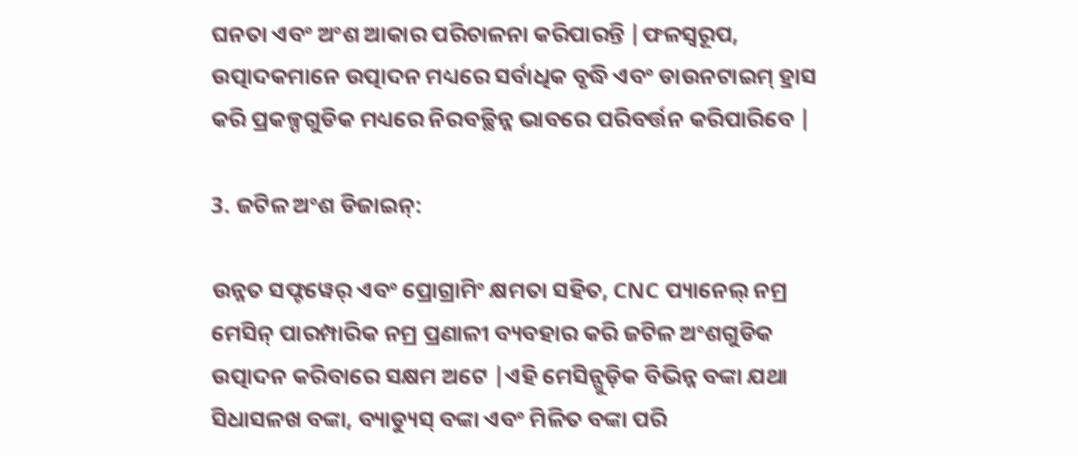ଘନତା ଏବଂ ଅଂଶ ଆକାର ପରିଚାଳନା କରିପାରନ୍ତି |ଫଳସ୍ୱରୂପ, ଉତ୍ପାଦକମାନେ ଉତ୍ପାଦନ ମଧ୍ୟରେ ସର୍ବାଧିକ ବୃଦ୍ଧି ଏବଂ ଡାଉନଟାଇମ୍ ହ୍ରାସ କରି ପ୍ରକଳ୍ପଗୁଡିକ ମଧ୍ୟରେ ନିରବଚ୍ଛିନ୍ନ ଭାବରେ ପରିବର୍ତ୍ତନ କରିପାରିବେ |

3. ଜଟିଳ ଅଂଶ ଡିଜାଇନ୍:

ଉନ୍ନତ ସଫ୍ଟୱେର୍ ଏବଂ ପ୍ରୋଗ୍ରାମିଂ କ୍ଷମତା ସହିତ, CNC ପ୍ୟାନେଲ୍ ନମ୍ର ମେସିନ୍ ପାରମ୍ପାରିକ ନମ୍ର ପ୍ରଣାଳୀ ବ୍ୟବହାର କରି ଜଟିଳ ଅଂଶଗୁଡିକ ଉତ୍ପାଦନ କରିବାରେ ସକ୍ଷମ ଅଟେ |ଏହି ମେସିନ୍ଗୁଡ଼ିକ ବିଭିନ୍ନ ବଙ୍କା ଯଥା ସିଧାସଳଖ ବଙ୍କା, ବ୍ୟାଡ୍ୟୁସ୍ ବଙ୍କା ଏବଂ ମିଳିତ ବଙ୍କା ପରି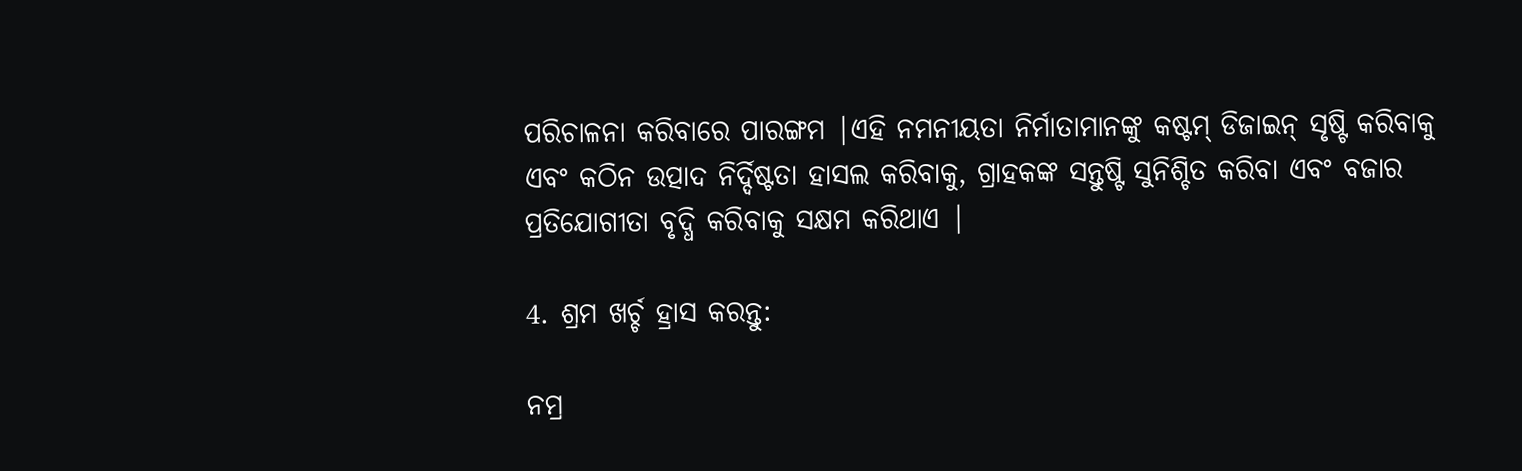ପରିଚାଳନା କରିବାରେ ପାରଙ୍ଗମ |ଏହି ନମନୀୟତା ନିର୍ମାତାମାନଙ୍କୁ କଷ୍ଟମ୍ ଡିଜାଇନ୍ ସୃଷ୍ଟି କରିବାକୁ ଏବଂ କଠିନ ଉତ୍ପାଦ ନିର୍ଦ୍ଦିଷ୍ଟତା ହାସଲ କରିବାକୁ, ଗ୍ରାହକଙ୍କ ସନ୍ତୁଷ୍ଟି ସୁନିଶ୍ଚିତ କରିବା ଏବଂ ବଜାର ପ୍ରତିଯୋଗୀତା ବୃଦ୍ଧି କରିବାକୁ ସକ୍ଷମ କରିଥାଏ |

4. ଶ୍ରମ ଖର୍ଚ୍ଚ ହ୍ରାସ କରନ୍ତୁ:

ନମ୍ର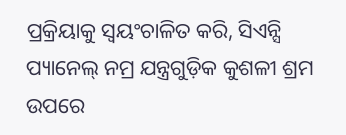ପ୍ରକ୍ରିୟାକୁ ସ୍ୱୟଂଚାଳିତ କରି, ସିଏନ୍ସି ପ୍ୟାନେଲ୍ ନମ୍ର ଯନ୍ତ୍ରଗୁଡ଼ିକ କୁଶଳୀ ଶ୍ରମ ଉପରେ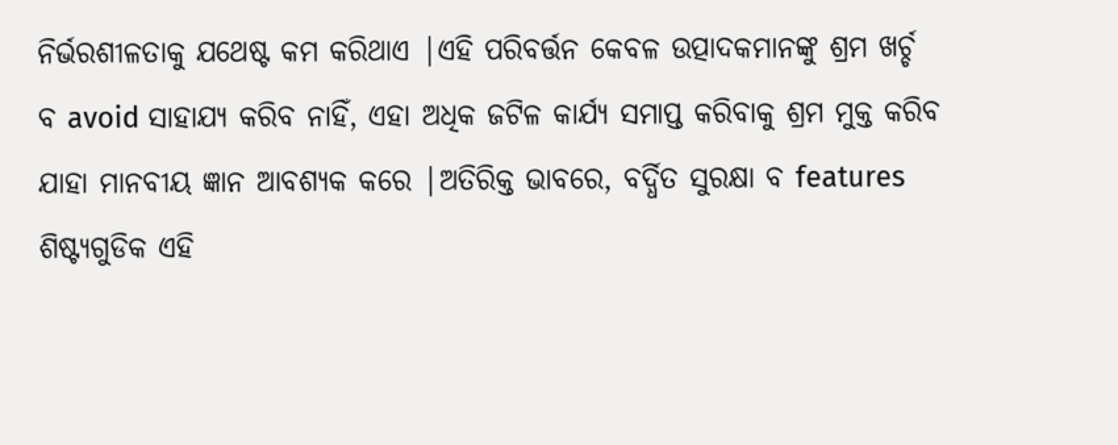ନିର୍ଭରଶୀଳତାକୁ ଯଥେଷ୍ଟ କମ କରିଥାଏ |ଏହି ପରିବର୍ତ୍ତନ କେବଳ ଉତ୍ପାଦକମାନଙ୍କୁ ଶ୍ରମ ଖର୍ଚ୍ଚ ବ avoid ସାହାଯ୍ୟ କରିବ ନାହିଁ, ଏହା ଅଧିକ ଜଟିଳ କାର୍ଯ୍ୟ ସମାପ୍ତ କରିବାକୁ ଶ୍ରମ ମୁକ୍ତ କରିବ ଯାହା ମାନବୀୟ ଜ୍ଞାନ ଆବଶ୍ୟକ କରେ |ଅତିରିକ୍ତ ଭାବରେ, ବର୍ଦ୍ଧିତ ସୁରକ୍ଷା ବ features ଶିଷ୍ଟ୍ୟଗୁଡିକ ଏହି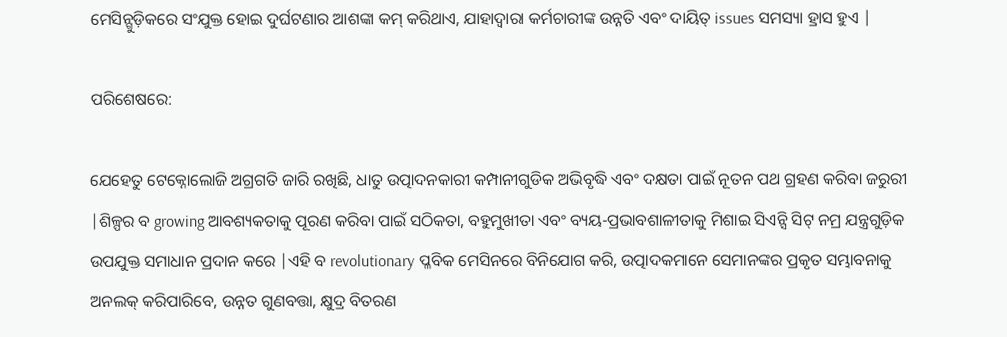ମେସିନ୍ଗୁଡ଼ିକରେ ସଂଯୁକ୍ତ ହୋଇ ଦୁର୍ଘଟଣାର ଆଶଙ୍କା କମ୍ କରିଥାଏ, ଯାହାଦ୍ୱାରା କର୍ମଚାରୀଙ୍କ ଉନ୍ନତି ଏବଂ ଦାୟିତ୍ issues ସମସ୍ୟା ହ୍ରାସ ହୁଏ |

ପରିଶେଷରେ:

ଯେହେତୁ ଟେକ୍ନୋଲୋଜି ଅଗ୍ରଗତି ଜାରି ରଖିଛି, ଧାତୁ ଉତ୍ପାଦନକାରୀ କମ୍ପାନୀଗୁଡିକ ଅଭିବୃଦ୍ଧି ଏବଂ ଦକ୍ଷତା ପାଇଁ ନୂତନ ପଥ ଗ୍ରହଣ କରିବା ଜରୁରୀ |ଶିଳ୍ପର ବ growing ଆବଶ୍ୟକତାକୁ ପୂରଣ କରିବା ପାଇଁ ସଠିକତା, ବହୁମୁଖୀତା ଏବଂ ବ୍ୟୟ-ପ୍ରଭାବଶାଳୀତାକୁ ମିଶାଇ ସିଏନ୍ସି ସିଟ୍ ନମ୍ର ଯନ୍ତ୍ରଗୁଡ଼ିକ ଉପଯୁକ୍ତ ସମାଧାନ ପ୍ରଦାନ କରେ |ଏହି ବ revolutionary ପ୍ଳବିକ ମେସିନରେ ବିନିଯୋଗ କରି, ଉତ୍ପାଦକମାନେ ସେମାନଙ୍କର ପ୍ରକୃତ ସମ୍ଭାବନାକୁ ଅନଲକ୍ କରିପାରିବେ, ଉନ୍ନତ ଗୁଣବତ୍ତା, କ୍ଷୁଦ୍ର ବିତରଣ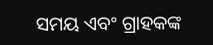ସମୟ ଏବଂ ଗ୍ରାହକଙ୍କ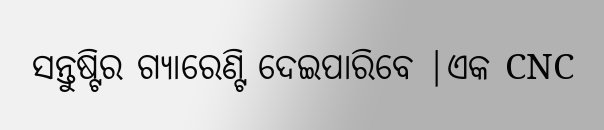ସନ୍ତୁଷ୍ଟିର ଗ୍ୟାରେଣ୍ଟି ଦେଇପାରିବେ |ଏକ CNC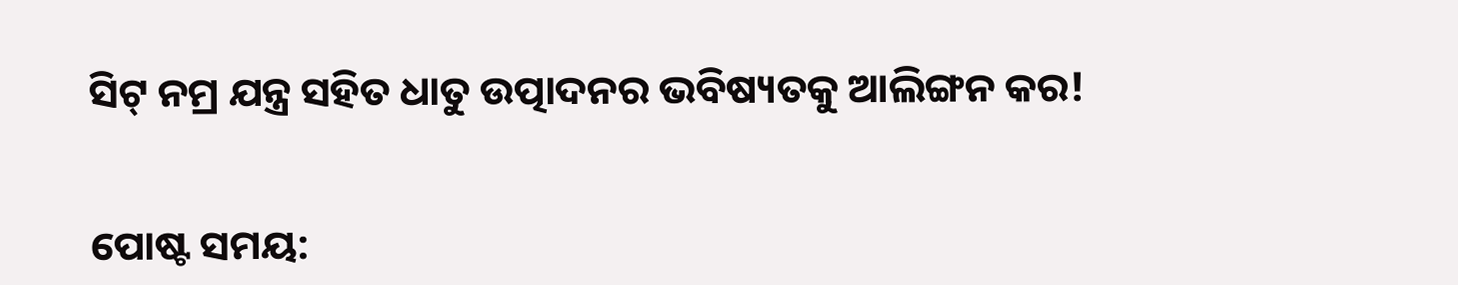ସିଟ୍ ନମ୍ର ଯନ୍ତ୍ର ସହିତ ଧାତୁ ଉତ୍ପାଦନର ଭବିଷ୍ୟତକୁ ଆଲିଙ୍ଗନ କର!


ପୋଷ୍ଟ ସମୟ: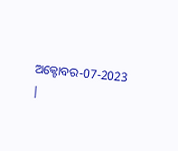ଅକ୍ଟୋବର-07-2023 |